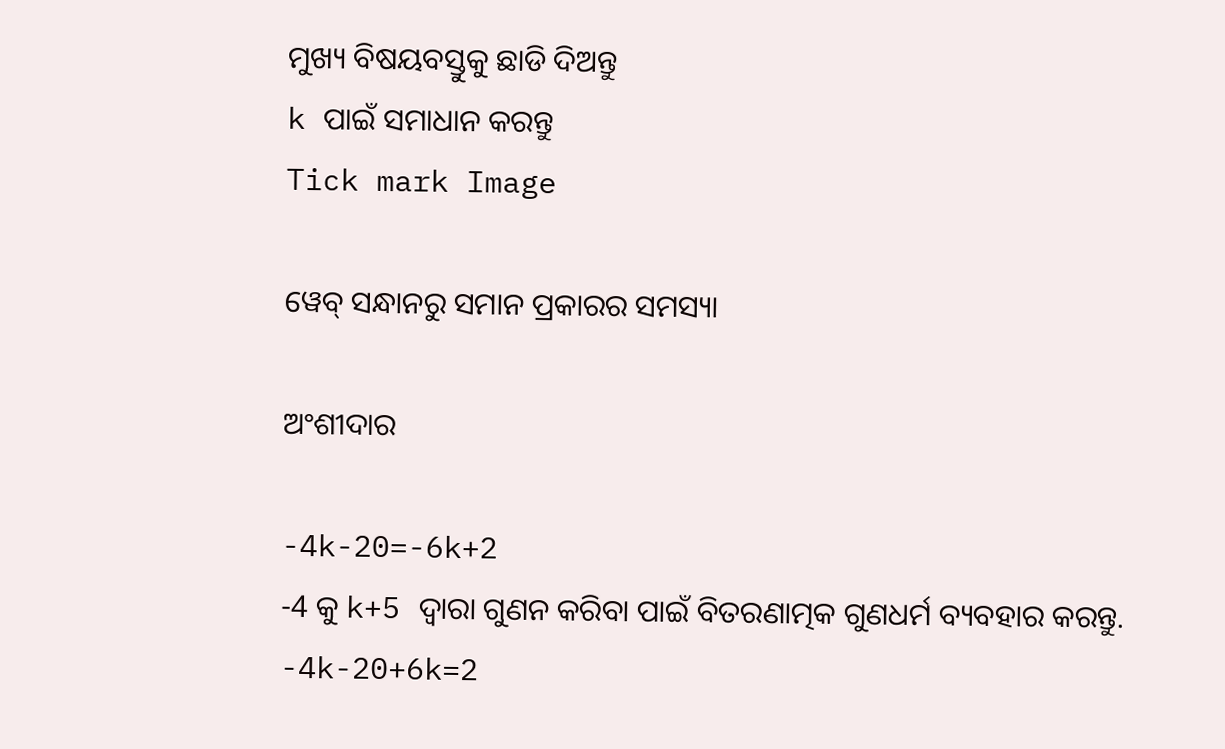ମୁଖ୍ୟ ବିଷୟବସ୍ତୁକୁ ଛାଡି ଦିଅନ୍ତୁ
k ପାଇଁ ସମାଧାନ କରନ୍ତୁ
Tick mark Image

ୱେବ୍ ସନ୍ଧାନରୁ ସମାନ ପ୍ରକାରର ସମସ୍ୟା

ଅଂଶୀଦାର

-4k-20=-6k+2
-4 କୁ k+5 ଦ୍ୱାରା ଗୁଣନ କରିବା ପାଇଁ ବିତରଣାତ୍ମକ ଗୁଣଧର୍ମ ବ୍ୟବହାର କରନ୍ତୁ.
-4k-20+6k=2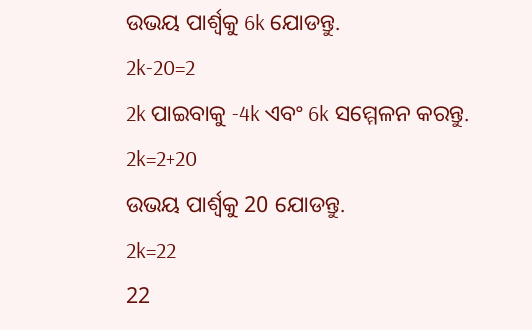ଉଭୟ ପାର୍ଶ୍ଵକୁ 6k ଯୋଡନ୍ତୁ.
2k-20=2
2k ପାଇବାକୁ -4k ଏବଂ 6k ସମ୍ମେଳନ କରନ୍ତୁ.
2k=2+20
ଉଭୟ ପାର୍ଶ୍ଵକୁ 20 ଯୋଡନ୍ତୁ.
2k=22
22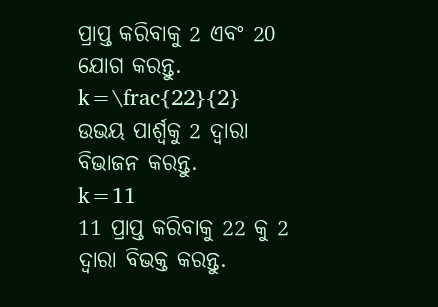ପ୍ରାପ୍ତ କରିବାକୁ 2 ଏବଂ 20 ଯୋଗ କରନ୍ତୁ.
k=\frac{22}{2}
ଉଭୟ ପାର୍ଶ୍ୱକୁ 2 ଦ୍ୱାରା ବିଭାଜନ କରନ୍ତୁ.
k=11
11 ପ୍ରାପ୍ତ କରିବାକୁ 22 କୁ 2 ଦ୍ୱାରା ବିଭକ୍ତ କରନ୍ତୁ.